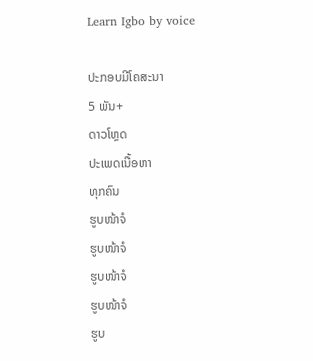Learn Igbo by voice

ປະກອບມີໂຄສະນາ
5 ພັນ+
ດາວໂຫຼດ
ປະເພດເນື້ອຫາ
ທຸກຄົນ
ຮູບໜ້າຈໍ
ຮູບໜ້າຈໍ
ຮູບໜ້າຈໍ
ຮູບໜ້າຈໍ
ຮູບ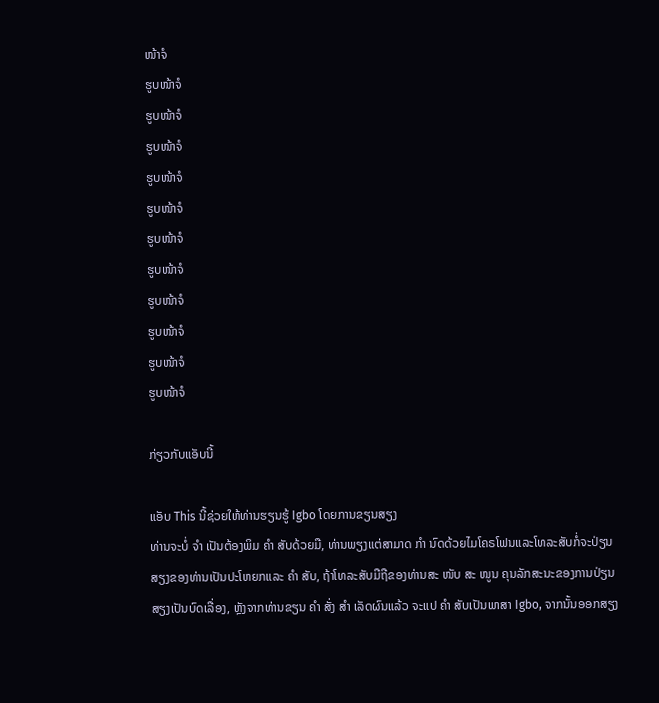ໜ້າຈໍ
ຮູບໜ້າຈໍ
ຮູບໜ້າຈໍ
ຮູບໜ້າຈໍ
ຮູບໜ້າຈໍ
ຮູບໜ້າຈໍ
ຮູບໜ້າຈໍ
ຮູບໜ້າຈໍ
ຮູບໜ້າຈໍ
ຮູບໜ້າຈໍ
ຮູບໜ້າຈໍ
ຮູບໜ້າຈໍ

ກ່ຽວກັບແອັບນີ້

ແອັບ This ນີ້ຊ່ວຍໃຫ້ທ່ານຮຽນຮູ້ Igbo ໂດຍການຂຽນສຽງ
ທ່ານຈະບໍ່ ຈຳ ເປັນຕ້ອງພິມ ຄຳ ສັບດ້ວຍມື, ທ່ານພຽງແຕ່ສາມາດ ກຳ ນົດດ້ວຍໄມໂຄຣໂຟນແລະໂທລະສັບກໍ່ຈະປ່ຽນສຽງຂອງທ່ານເປັນປະໂຫຍກແລະ ຄຳ ສັບ, ຖ້າໂທລະສັບມືຖືຂອງທ່ານສະ ໜັບ ສະ ໜູນ ຄຸນລັກສະນະຂອງການປ່ຽນສຽງເປັນບົດເລື່ອງ, ຫຼັງຈາກທ່ານຂຽນ ຄຳ ສັ່ງ ສຳ ເລັດຜົນແລ້ວ ຈະແປ ຄຳ ສັບເປັນພາສາ Igbo, ຈາກນັ້ນອອກສຽງ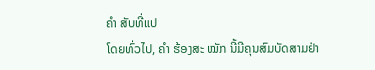ຄຳ ສັບທີ່ແປ
ໂດຍທົ່ວໄປ, ຄຳ ຮ້ອງສະ ໝັກ ນີ້ມີຄຸນສົມບັດສາມຢ່າ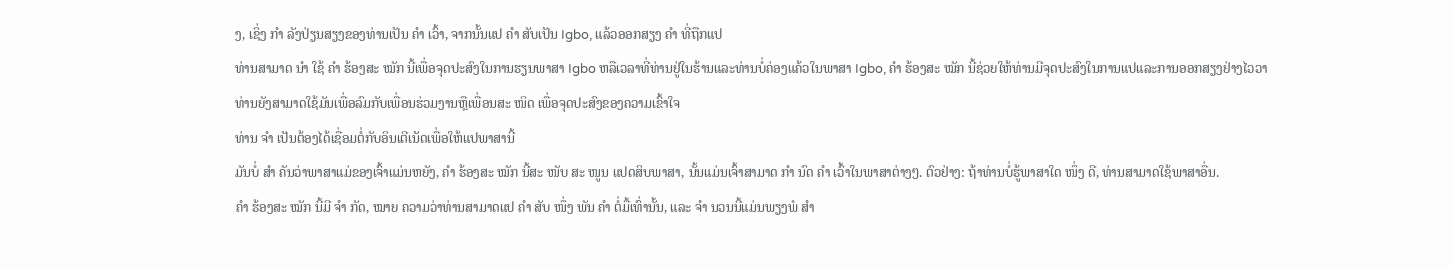ງ, ເຊິ່ງ ກຳ ລັງປ່ຽນສຽງຂອງທ່ານເປັນ ຄຳ ເວົ້າ, ຈາກນັ້ນແປ ຄຳ ສັບເປັນ Igbo, ແລ້ວອອກສຽງ ຄຳ ທີ່ຖືກແປ
ທ່ານສາມາດ ນຳ ໃຊ້ ຄຳ ຮ້ອງສະ ໝັກ ນີ້ເພື່ອຈຸດປະສົງໃນການຮຽນພາສາ Igbo ຫລືເວລາທີ່ທ່ານຢູ່ໃນຮ້ານແລະທ່ານບໍ່ຄ່ອງແຄ້ວໃນພາສາ Igbo, ຄຳ ຮ້ອງສະ ໝັກ ນີ້ຊ່ວຍໃຫ້ທ່ານມີຈຸດປະສົງໃນການແປແລະການອອກສຽງຢ່າງໄວວາ
ທ່ານຍັງສາມາດໃຊ້ມັນເພື່ອລົມກັບເພື່ອນຮ່ວມງານຫຼືເພື່ອນສະ ໜິດ ເພື່ອຈຸດປະສົງຂອງຄວາມເຂົ້າໃຈ
ທ່ານ ຈຳ ເປັນຕ້ອງໄດ້ເຊື່ອມຕໍ່ກັບອິນເຕີເນັດເພື່ອໃຫ້ແປພາສານີ້
ມັນບໍ່ ສຳ ຄັນວ່າພາສາແມ່ຂອງເຈົ້າແມ່ນຫຍັງ, ຄຳ ຮ້ອງສະ ໝັກ ນີ້ສະ ໜັບ ສະ ໜູນ ແປດສິບພາສາ, ນັ້ນແມ່ນເຈົ້າສາມາດ ກຳ ນົດ ຄຳ ເວົ້າໃນພາສາຕ່າງໆ. ຕົວຢ່າງ: ຖ້າທ່ານບໍ່ຮູ້ພາສາໃດ ໜຶ່ງ ດີ, ທ່ານສາມາດໃຊ້ພາສາອື່ນ.
ຄຳ ຮ້ອງສະ ໝັກ ນີ້ມີ ຈຳ ກັດ, ໝາຍ ຄວາມວ່າທ່ານສາມາດແປ ຄຳ ສັບ ໜຶ່ງ ພັນ ຄຳ ຕໍ່ມື້ເທົ່ານັ້ນ, ແລະ ຈຳ ນວນນີ້ແມ່ນພຽງພໍ ສຳ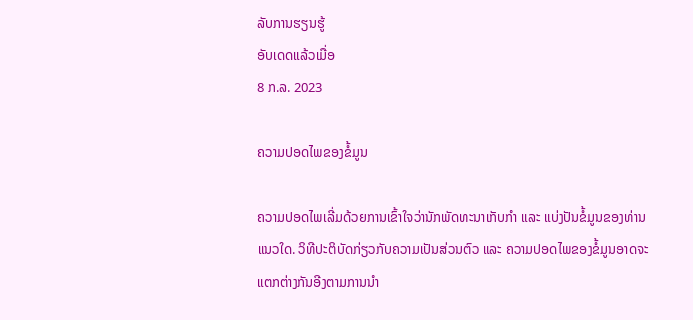ລັບການຮຽນຮູ້
ອັບເດດແລ້ວເມື່ອ
8 ກ.ລ. 2023

ຄວາມປອດໄພຂອງຂໍ້ມູນ

ຄວາມປອດໄພເລີ່ມດ້ວຍການເຂົ້າໃຈວ່ານັກພັດທະນາເກັບກຳ ແລະ ແບ່ງປັນຂໍ້ມູນຂອງທ່ານແນວໃດ. ວິທີປະຕິບັດກ່ຽວກັບຄວາມເປັນສ່ວນຕົວ ແລະ ຄວາມປອດໄພຂອງຂໍ້ມູນອາດຈະແຕກຕ່າງກັນອີງຕາມການນຳ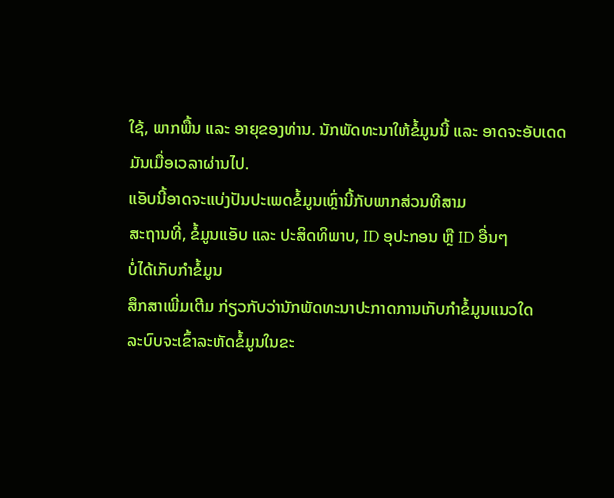ໃຊ້, ພາກພື້ນ ແລະ ອາຍຸຂອງທ່ານ. ນັກພັດທະນາໃຫ້ຂໍ້ມູນນີ້ ແລະ ອາດຈະອັບເດດມັນເມື່ອເວລາຜ່ານໄປ.
ແອັບນີ້ອາດຈະແບ່ງປັນປະເພດຂໍ້ມູນເຫຼົ່ານີ້ກັບພາກສ່ວນທີສາມ
ສະຖານທີ່, ຂໍ້ມູນແອັບ ແລະ ປະສິດທິພາບ, ID ອຸປະກອນ ຫຼື ID ອື່ນໆ
ບໍ່ໄດ້ເກັບກຳຂໍ້ມູນ
ສຶກສາເພີ່ມເຕີມ ກ່ຽວກັບວ່ານັກພັດທະນາປະກາດການເກັບກຳຂໍ້ມູນແນວໃດ
ລະບົບຈະເຂົ້າລະຫັດຂໍ້ມູນໃນຂະ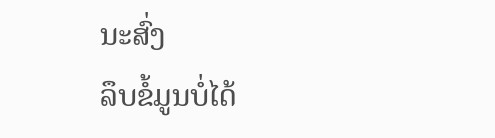ນະສົ່ງ
ລຶບຂໍ້ມູນບໍ່ໄດ້